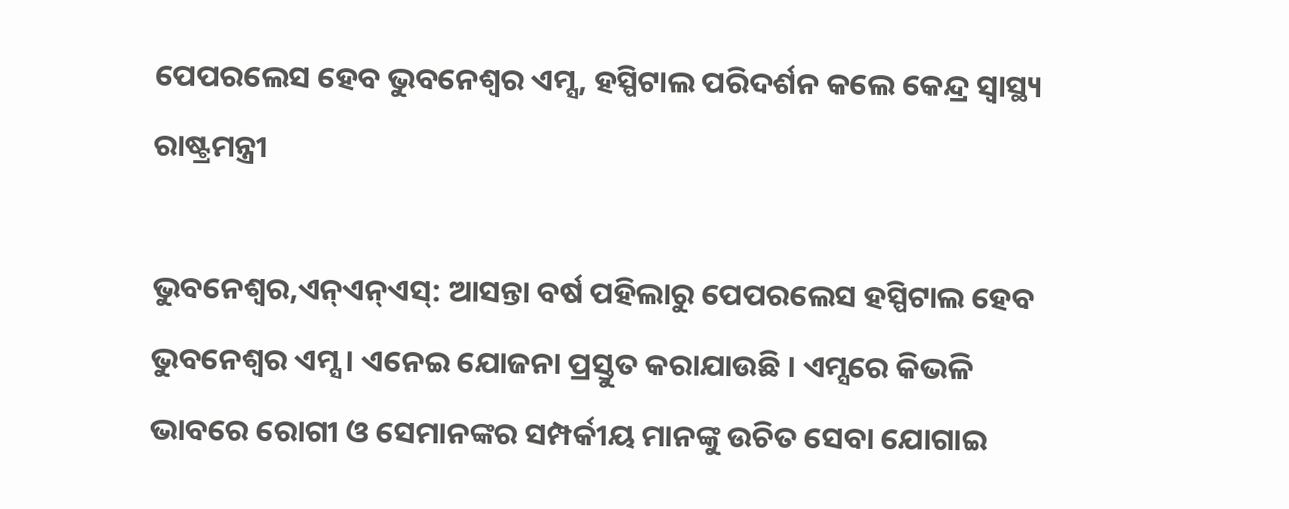ପେପରଲେସ ହେବ ଭୁବନେଶ୍ବର ଏମ୍ସ, ହସ୍ପିଟାଲ ପରିଦର୍ଶନ କଲେ କେନ୍ଦ୍ର ସ୍ବାସ୍ଥ୍ୟ ରାଷ୍ଟ୍ରମନ୍ତ୍ରୀ

ଭୁବନେଶ୍ବର,ଏନ୍ଏନ୍ଏସ୍: ଆସନ୍ତା ବର୍ଷ ପହିଲାରୁ ପେପରଲେସ ହସ୍ପିଟାଲ ହେବ ଭୁବନେଶ୍ଵର ଏମ୍ସ । ଏନେଇ ଯୋଜନା ପ୍ରସ୍ତୁତ କରାଯାଉଛି । ଏମ୍ସରେ କିଭଳି ଭାବରେ ରୋଗୀ ଓ ସେମାନଙ୍କର ସମ୍ପର୍କୀୟ ମାନଙ୍କୁ ଉଚିତ ସେବା ଯୋଗାଇ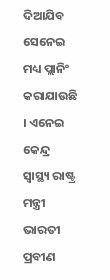ଦିଆଯିବ ସେନେଇ ମଧ୍ୟ ପ୍ଲାନିଂ କରାଯାଉଛି । ଏନେଇ କେନ୍ଦ୍ର ସ୍ବାସ୍ଥ୍ୟ ରାଷ୍ଟ୍ର ମନ୍ତ୍ରୀ ଭାରତୀ ପ୍ରବୀଣ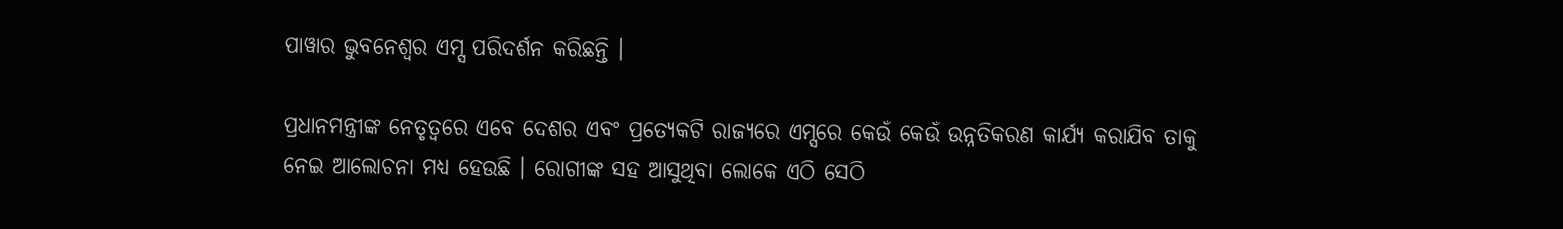ପାୱାର ଭୁବନେଶ୍ଵର ଏମ୍ସ ପରିଦର୍ଶନ କରିଛନ୍ତି ।

ପ୍ରଧାନମନ୍ତ୍ରୀଙ୍କ ନେତୃତ୍ବରେ ଏବେ ଦେଶର ଏବଂ ପ୍ରତ୍ୟେକଟି ରାଜ୍ୟରେ ଏମ୍ସରେ କେଉଁ କେଉଁ ଉନ୍ନତିକରଣ କାର୍ଯ୍ୟ କରାଯିବ ତାକୁ ନେଇ ଆଲୋଚନା ମଧ୍ୟ ହେଉଛି । ରୋଗୀଙ୍କ ସହ ଆସୁଥିବା ଲୋକେ ଏଠି ସେଠି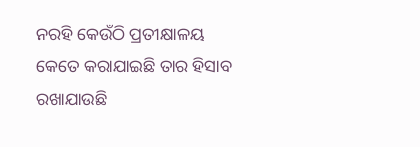ନରହି କେଉଁଠି ପ୍ରତୀକ୍ଷାଳୟ କେତେ କରାଯାଇଛି ତାର ହିସାବ ରଖାଯାଉଛି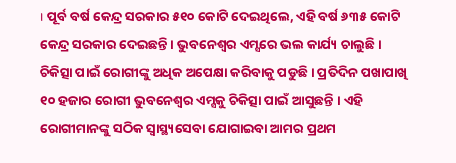। ପୂର୍ବ ବର୍ଷ କେନ୍ଦ୍ର ସରକାର ୫୧୦ କୋଟି ଦେଇଥିଲେ, ଏହି ବର୍ଷ ୬୩୫ କୋଟି କେନ୍ଦ୍ର ସରକାର ଦେଇଛନ୍ତି । ଭୁବନେଶ୍ବର ଏମ୍ସରେ ଭଲ କାର୍ଯ୍ୟ ଚାଲୁଛି । ଚିକିତ୍ସା ପାଇଁ ରୋଗୀଙ୍କୁ ଅଧିକ ଅପେକ୍ଷା କରିବାକୁ ପଡୁଛି । ପ୍ରତିଦିନ ପଖାପାଖି ୧୦ ହଜାର ରୋଗୀ ଭୁବନେଶ୍ବର ଏମ୍ସକୁ ଚିକିତ୍ସା ପାଇଁ ଆସୁଛନ୍ତି । ଏହି ରୋଗୀମାନଙ୍କୁ ସଠିକ ସ୍ୱାସ୍ଥ୍ୟସେବା ଯୋଗାଇବା ଆମର ପ୍ରଥମ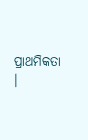ପ୍ରାଥମିକତା ।